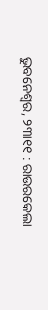ଭୁବନେଶ୍ୱର, ୨୩ା୧୧ : ରାଉରକେଲା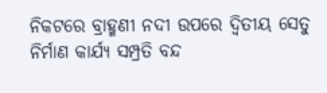ନିକଟରେ ବ୍ରାହ୍ମଣୀ ନଦୀ ଉପରେ ଦ୍ୱିତୀୟ ସେତୁ ନିର୍ମାଣ କାର୍ଯ୍ୟ ସମ୍ପ୍ରତି ବନ୍ଦ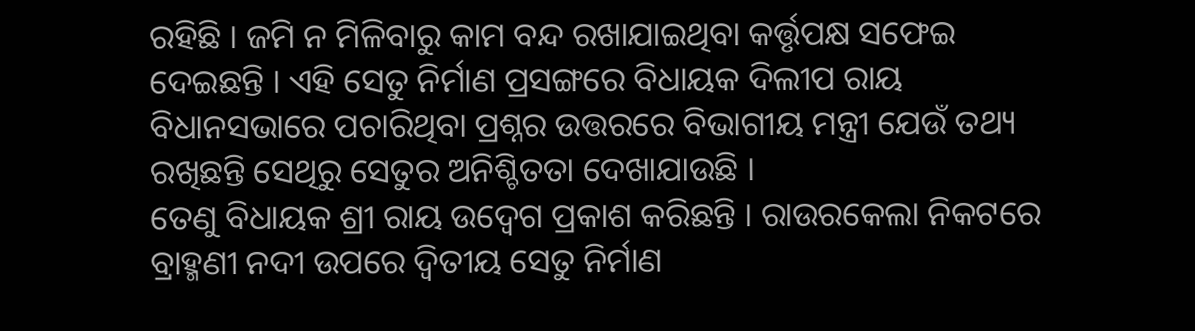ରହିଛି । ଜମି ନ ମିଳିବାରୁ କାମ ବନ୍ଦ ରଖାଯାଇଥିବା କର୍ତ୍ତୃପକ୍ଷ ସଫେଇ ଦେଇଛନ୍ତି । ଏହି ସେତୁ ନିର୍ମାଣ ପ୍ରସଙ୍ଗରେ ବିଧାୟକ ଦିଲୀପ ରାୟ ବିଧାନସଭାରେ ପଚାରିଥିବା ପ୍ରଶ୍ନର ଉତ୍ତରରେ ବିଭାଗୀୟ ମନ୍ତ୍ରୀ ଯେଉଁ ତଥ୍ୟ ରଖିଛନ୍ତି ସେଥିରୁ ସେତୁର ଅନିଶ୍ଚିତତା ଦେଖାଯାଉଛି ।
ତେଣୁ ବିଧାୟକ ଶ୍ରୀ ରାୟ ଉଦ୍ବେଗ ପ୍ରକାଶ କରିଛନ୍ତି । ରାଉରକେଲା ନିକଟରେ ବ୍ରାହ୍ମଣୀ ନଦୀ ଉପରେ ଦ୍ୱିତୀୟ ସେତୁ ନିର୍ମାଣ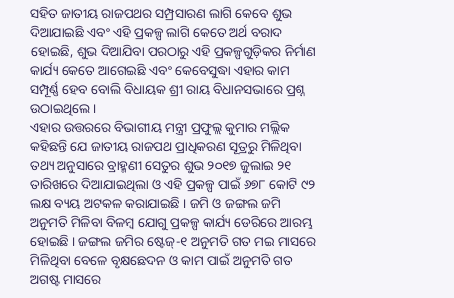ସହିତ ଜାତୀୟ ରାଜପଥର ସମ୍ପ୍ରସାରଣ ଲାଗି କେବେ ଶୁଭ ଦିଆଯାଇଛି ଏବଂ ଏହି ପ୍ରକଳ୍ପ ଲାଗି କେତେ ଅର୍ଥ ବରାଦ ହୋଇଛି, ଶୁଭ ଦିଆଯିବା ପରଠାରୁ ଏହି ପ୍ରକଳ୍ପଗୁଡ଼ିକର ନିର୍ମାଣ କାର୍ଯ୍ୟ କେତେ ଆଗେଇଛି ଏବଂ କେବେସୁଦ୍ଧା ଏହାର କାମ ସମ୍ପୂର୍ଣ୍ଣ ହେବ ବୋଲି ବିଧାୟକ ଶ୍ରୀ ରାୟ ବିଧାନସଭାରେ ପ୍ରଶ୍ନ ଉଠାଇଥିଲେ ।
ଏହାର ଉତ୍ତରରେ ବିଭାଗୀୟ ମନ୍ତ୍ରୀ ପ୍ରଫୁଲ୍ଲ କୁମାର ମଲ୍ଲିକ କହିଛନ୍ତି ଯେ ଜାତୀୟ ରାଜପଥ ପ୍ରାଧିକରଣ ସୂତ୍ରରୁ ମିଳିଥିବା ତଥ୍ୟ ଅନୁସାରେ ବ୍ରାହ୍ମଣୀ ସେତୁର ଶୁଭ ୨୦୧୭ ଜୁଲାଇ ୨୧ ତାରିଖରେ ଦିଆଯାଇଥିଲା ଓ ଏହି ପ୍ରକଳ୍ପ ପାଇଁ ୬୭୮ କୋଟି ୯୨ ଲକ୍ଷ ବ୍ୟୟ ଅଟକଳ କରାଯାଇଛି । ଜମି ଓ ଜଙ୍ଗଲ ଜମି ଅନୁମତି ମିଳିବା ବିଳମ୍ବ ଯୋଗୁ ପ୍ରକଳ୍ପ କାର୍ଯ୍ୟ ଡେରିରେ ଆରମ୍ଭ ହୋଇଛି । ଜଙ୍ଗଲ ଜମିର ଷ୍ଟେଜ୍-୧ ଅନୁମତି ଗତ ମଇ ମାସରେ ମିଳିଥିବା ବେଳେ ବୃକ୍ଷଛେଦନ ଓ କାମ ପାଇଁ ଅନୁମତି ଗତ ଅଗଷ୍ଟ ମାସରେ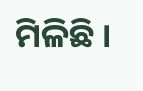ମିଳିଛି ।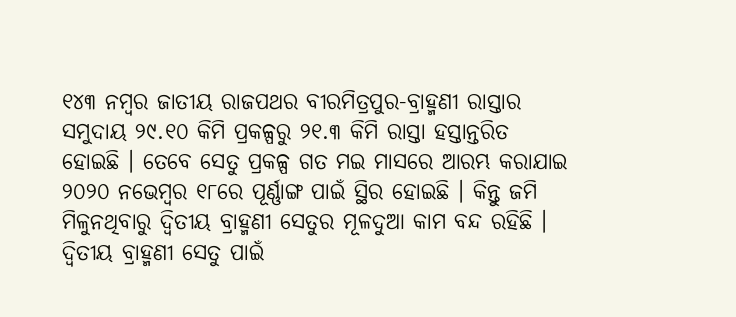୧୪୩ ନମ୍ବର ଜାତୀୟ ରାଜପଥର ବୀରମିତ୍ରପୁର-ବ୍ରାହ୍ମଣୀ ରାସ୍ତାର ସମୁଦାୟ ୨୯.୧୦ କିମି ପ୍ରକଳ୍ପରୁ ୨୧.୩ କିମି ରାସ୍ତା ହସ୍ତାନ୍ତରିତ ହୋଇଛି । ତେବେ ସେତୁ ପ୍ରକଳ୍ପ ଗତ ମଇ ମାସରେ ଆରମ୍ଭ କରାଯାଇ ୨୦୨୦ ନଭେମ୍ବର ୧୮ରେ ପୂର୍ଣ୍ଣାଙ୍ଗ ପାଇଁ ସ୍ଥିର ହୋଇଛି । କିନ୍ତୁ ଜମି ମିଳୁନଥିବାରୁ ଦ୍ୱିତୀୟ ବ୍ରାହ୍ମଣୀ ସେତୁର ମୂଳଦୁଆ କାମ ବନ୍ଦ ରହିଛି । ଦ୍ୱିତୀୟ ବ୍ରାହ୍ମଣୀ ସେତୁ ପାଇଁ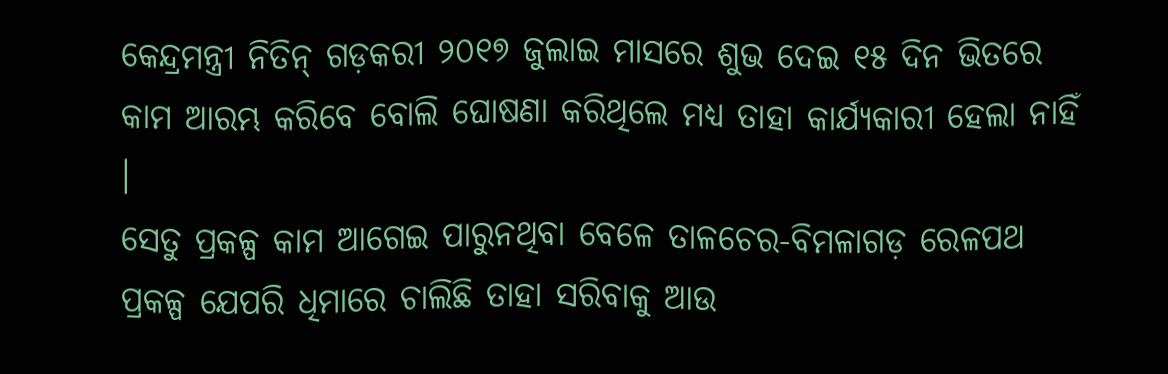କେନ୍ଦ୍ରମନ୍ତ୍ରୀ ନିତିନ୍ ଗଡ଼କରୀ ୨୦୧୭ ଜୁଲାଇ ମାସରେ ଶୁଭ ଦେଇ ୧୫ ଦିନ ଭିତରେ କାମ ଆରମ୍ଭ କରିବେ ବୋଲି ଘୋଷଣା କରିଥିଲେ ମଧ୍ୟ ତାହା କାର୍ଯ୍ୟକାରୀ ହେଲା ନାହିଁ ।
ସେତୁ ପ୍ରକଳ୍ପ କାମ ଆଗେଇ ପାରୁନଥିବା ବେଳେ ତାଳଚେର-ବିମଳାଗଡ଼ ରେଳପଥ ପ୍ରକଳ୍ପ ଯେପରି ଧିମାରେ ଚାଲିଛି ତାହା ସରିବାକୁ ଆଉ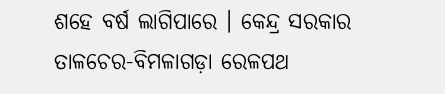ଶହେ ବର୍ଷ ଲାଗିପାରେ । କେନ୍ଦ୍ର ସରକାର ତାଳଚେର-ବିମଳାଗଡ଼ା ରେଳପଥ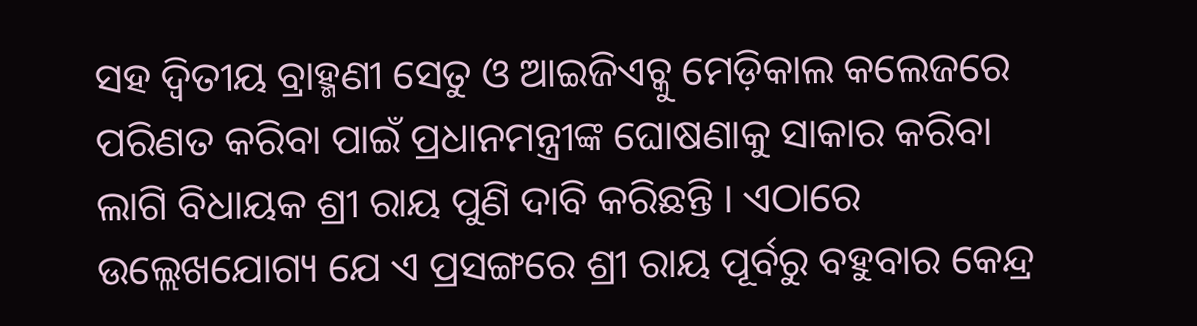ସହ ଦ୍ୱିତୀୟ ବ୍ରାହ୍ମଣୀ ସେତୁ ଓ ଆଇଜିଏଚ୍କୁ ମେଡ଼ିକାଲ କଲେଜରେ ପରିଣତ କରିବା ପାଇଁ ପ୍ରଧାନମନ୍ତ୍ରୀଙ୍କ ଘୋଷଣାକୁ ସାକାର କରିବା ଲାଗି ବିଧାୟକ ଶ୍ରୀ ରାୟ ପୁଣି ଦାବି କରିଛନ୍ତି । ଏଠାରେ ଉଲ୍ଲେଖଯୋଗ୍ୟ ଯେ ଏ ପ୍ରସଙ୍ଗରେ ଶ୍ରୀ ରାୟ ପୂର୍ବରୁ ବହୁବାର କେନ୍ଦ୍ର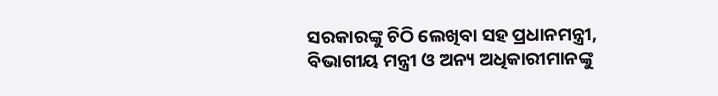ସରକାରଙ୍କୁ ଚିଠି ଲେଖିବା ସହ ପ୍ରଧାନମନ୍ତ୍ରୀ, ବିଭାଗୀୟ ମନ୍ତ୍ରୀ ଓ ଅନ୍ୟ ଅଧିକାରୀମାନଙ୍କୁ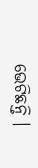ଭେଟିଛନ୍ତି ।